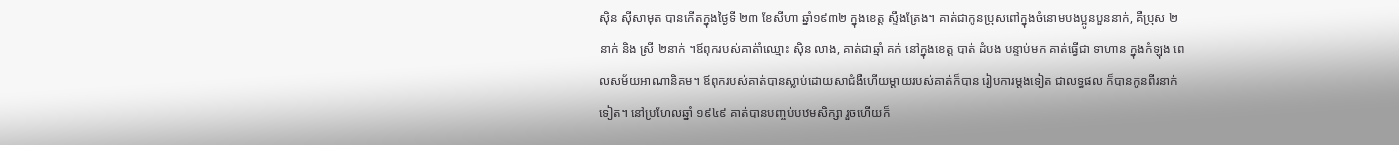ស៊ិន ស៊ីសាមុត បានកើតក្នុងថ្ងៃទី ២៣ ខែសីហា ឆ្នាំ១៩៣២ ក្នុងខេត្ត ស្ទឹងត្រែង។ គាត់ជាកូនប្រុសពៅក្នុងចំនោមបងប្អូនបួននាក់, គឺប្រុស ២នាក់ និង ស្រី ២នាក់ ។ឪពុករបស់គាត់ាំឈ្មោះ ស៊ិន លាង, គាត់ជាឆ្មាំ គក់ នៅក្នុងខេត្ត បាត់ ដំបង បន្ទាប់មក គាត់ធ្វើជា ទាហាន ក្នុងកំឡុង ពេលសម័យអាណានិគម។ ឪពុករបស់គាត់បានស្លាប់ដោយសាជំងឺហើយម្តាយរបស់គាត់ក៏បាន រៀបការម្តងទៀត ជាលទ្ធផល ក៏បានកូនពីរនាក់ទៀត។ នៅប្រហែលឆ្នាំ ១៩៤៩ គាត់បានបញ្ចប់បឋមសិក្សា រួចហើយក៏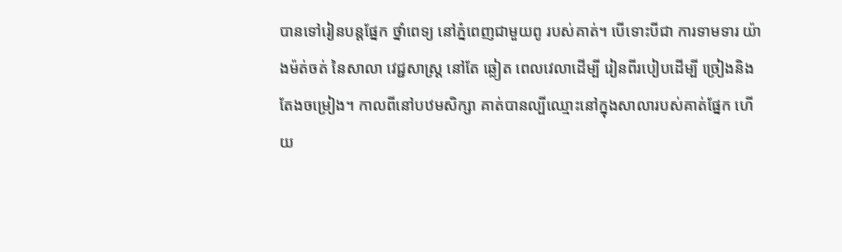បានទៅរៀនបន្តផ្នែក ថ្នាំពេទ្យ នៅភ្នំពេញជាមួយពូ របស់គាត់។ បើទោះបីជា ការទាមទារ យ៉ាងម៉ត់ចត់ នៃសាលា វេជ្ជសាស្រ្ត នៅតែ ឆ្លៀត ពេលវេលាដើម្បី រៀនពីរបៀបដើម្បី ច្រៀងនិង តែងចម្រៀង។ កាលពីនៅបឋមសិក្សា គាត់បានល្បីឈ្មោះនៅក្នុងសាលារបស់គាត់ផ្នែក ហើយ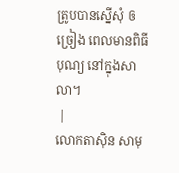ត្រូបបានស្នើសុំ ឲច្រៀង ពេលមានពិធីបុណ្យ នៅក្នុងសាលា។
 |
លោកតាស៊ិន សាមុ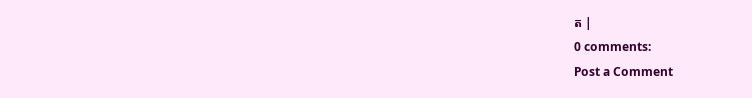ត |
0 comments:
Post a Comment